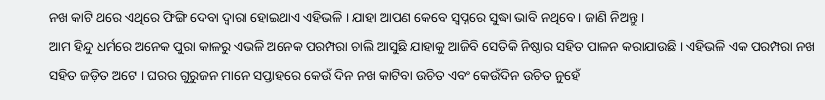ନଖ କାଟି ଥରେ ଏଥିରେ ଫିଙ୍ଗି ଦେବା ଦ୍ୱାରା ହୋଇଥାଏ ଏହିଭଳି । ଯାହା ଆପଣ କେବେ ସ୍ୱପ୍ନରେ ସୁଦ୍ଧା ଭାବି ନଥିବେ । ଜାଣି ନିଅନ୍ତୁ ।
ଆମ ହିନ୍ଦୁ ଧର୍ମରେ ଅନେକ ପୁରା କାଳରୁ ଏଭଳି ଅନେକ ପରମ୍ପରା ଚାଲି ଆସୁଛି ଯାହାକୁ ଆଜିବି ସେତିକି ନିଷ୍ଠାର ସହିତ ପାଳନ କରାଯାଉଛି । ଏହିଭଳି ଏକ ପରମ୍ପରା ନଖ ସହିତ ଜଡ଼ିତ ଅଟେ । ଘରର ଗୁରୁଜନ ମାନେ ସପ୍ତାହରେ କେଉଁ ଦିନ ନଖ କାଟିବା ଉଚିତ ଏବଂ କେଉଁଦିନ ଉଚିତ ନୁହେଁ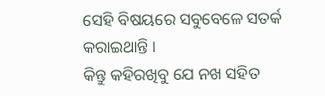ସେହି ବିଷୟରେ ସବୁବେଳେ ସତର୍କ କରାଇଥାନ୍ତି ।
କିନ୍ତୁ କହିରଖିବୁ ଯେ ନଖ ସହିତ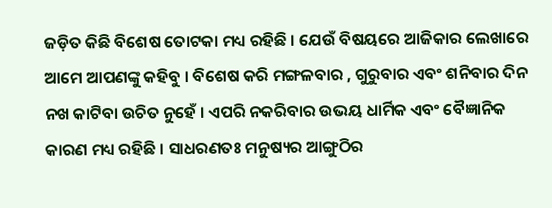ଜଡ଼ିତ କିଛି ବିଶେଷ ତୋଟକା ମଧ୍ୟ ରହିଛି । ଯେଉଁ ବିଷୟରେ ଆଜିକାର ଲେଖାରେ ଆମେ ଆପଣଙ୍କୁ କହିବୁ । ବିଶେଷ କରି ମଙ୍ଗଳବାର , ଗୁରୁବାର ଏବଂ ଶନିବାର ଦିନ ନଖ କାଟିବା ଉଚିତ ନୁହେଁ । ଏପରି ନକରିବାର ଉଭୟ ଧାର୍ମିକ ଏବଂ ବୈଜ୍ଞାନିକ କାରଣ ମଧ୍ୟ ରହିଛି । ସାଧରଣତଃ ମନୁଷ୍ୟର ଆଙ୍ଗୁଠିର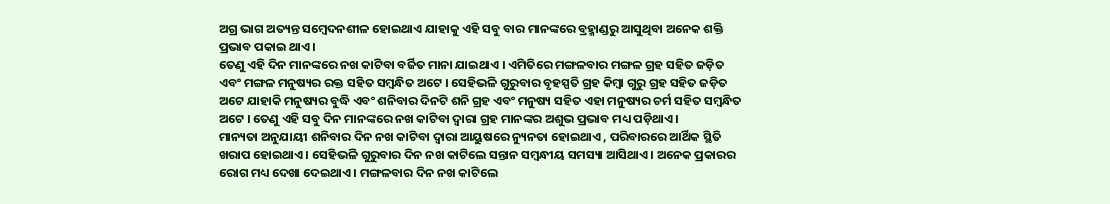ଅଗ୍ର ଭାଗ ଅତ୍ୟନ୍ତ ସମ୍ବେଦନଶୀଳ ହୋଇଥାଏ ଯାହାକୁ ଏହି ସବୁ ବାର ମାନଙ୍କରେ ବ୍ରହ୍ମାଣ୍ଡରୁ ଆସୁଥିବା ଅନେକ ଶକ୍ତି ପ୍ରଭାବ ପକାଇ ଥାଏ ।
ତେଣୁ ଏହି ଦିନ ମାନଙ୍କରେ ନଖ କାଟିବା ବର୍ଜିତ ମାନା ଯାଇଥାଏ । ଏମିତିରେ ମଙ୍ଗଳବାର ମଙ୍ଗଳ ଗ୍ରହ ସହିତ ଜଡ଼ିତ ଏବଂ ମଙ୍ଗଳ ମନୁଷ୍ୟର ରକ୍ତ ସହିତ ସମ୍ବନ୍ଧିତ ଅଟେ । ସେହିଭଳି ଗୁରୁବାର ବୃହସ୍ପତି ଗ୍ରହ କିମ୍ବା ଗୁରୁ ଗ୍ରହ ସହିତ ଜଡ଼ିତ ଅଟେ ଯାହାକି ମନୁଷ୍ୟର ବୁଦ୍ଧି ଏବଂ ଶନିବାର ଦିନଟି ଶନି ଗ୍ରହ ଏବଂ ମନୁଷ୍ୟ ସହିତ ଏହା ମନୁଷ୍ୟର ଚର୍ମ ସହିତ ସମ୍ବନ୍ଧିତ ଅଟେ । ତେଣୁ ଏହି ସବୁ ଦିନ ମାନଙ୍କରେ ନଖ କାଟିବା ଦ୍ୱାରା ଗ୍ରହ ମାନଙ୍କର ଅଶୁଭ ପ୍ରଭାବ ମଧ୍ୟ ପଡ଼ିଥାଏ ।
ମାନ୍ୟତା ଅନୁଯାୟୀ ଶନିବାର ଦିନ ନଖ କାଟିବା ଦ୍ୱାରା ଆୟୁଷରେ ନ୍ୟୁନତା ହୋଇଥାଏ , ପରିବାରରେ ଆର୍ଥିକ ସ୍ଥିତି ଖରାପ ହୋଇଥାଏ । ସେହିଭଳି ଗୁରୁବାର ଦିନ ନଖ କାଟିଲେ ସନ୍ତାନ ସମ୍ବନ୍ଧୀୟ ସମସ୍ୟା ଆସିଥାଏ । ଅନେକ ପ୍ରକାରର ରୋଗ ମଧ୍ୟ ଦେଖା ଦେଇଥାଏ । ମଙ୍ଗଳବାର ଦିନ ନଖ କାଟିଲେ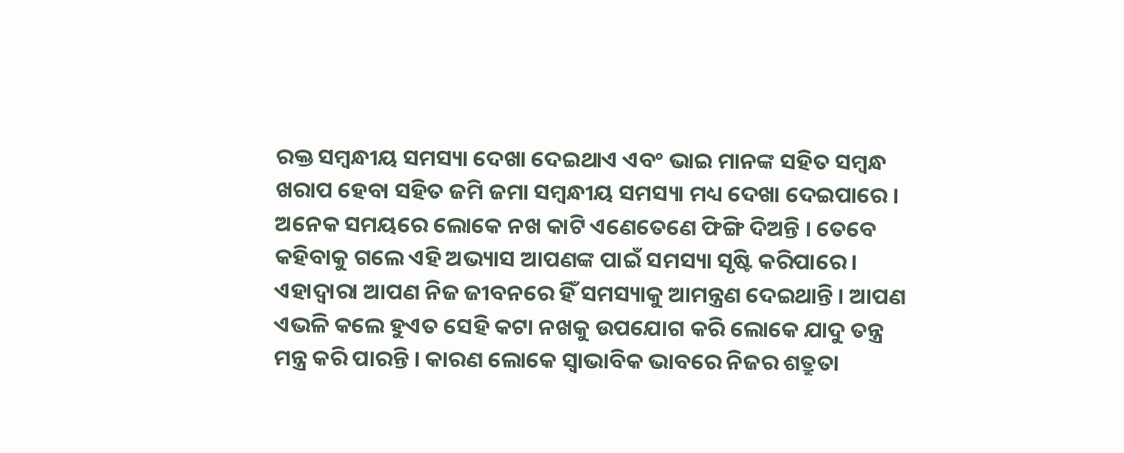ରକ୍ତ ସମ୍ବନ୍ଧୀୟ ସମସ୍ୟା ଦେଖା ଦେଇଥାଏ ଏବଂ ଭାଇ ମାନଙ୍କ ସହିତ ସମ୍ବନ୍ଧ ଖରାପ ହେବା ସହିତ ଜମି ଜମା ସମ୍ବନ୍ଧୀୟ ସମସ୍ୟା ମଧ୍ୟ ଦେଖା ଦେଇପାରେ ।
ଅନେକ ସମୟରେ ଲୋକେ ନଖ କାଟି ଏଣେତେଣେ ଫିଙ୍ଗି ଦିଅନ୍ତି । ତେବେ କହିବାକୁ ଗଲେ ଏହି ଅଭ୍ୟାସ ଆପଣଙ୍କ ପାଇଁ ସମସ୍ୟା ସୃଷ୍ଟି କରିପାରେ । ଏହାଦ୍ବାରା ଆପଣ ନିଜ ଜୀବନରେ ହିଁ ସମସ୍ୟାକୁ ଆମନ୍ତ୍ରଣ ଦେଇଥାନ୍ତି । ଆପଣ ଏଭଳି କଲେ ହୁଏତ ସେହି କଟା ନଖକୁ ଉପଯୋଗ କରି ଲୋକେ ଯାଦୁ ତନ୍ତ୍ର ମନ୍ତ୍ର କରି ପାରନ୍ତି । କାରଣ ଲୋକେ ସ୍ୱାଭାବିକ ଭାବରେ ନିଜର ଶତ୍ରୁତା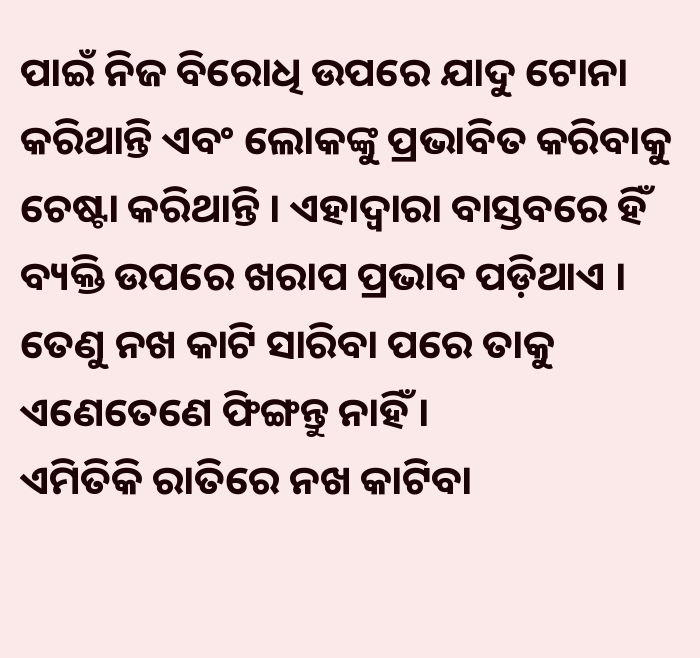ପାଇଁ ନିଜ ବିରୋଧି ଉପରେ ଯାଦୁ ଟୋନା କରିଥାନ୍ତି ଏବଂ ଲୋକଙ୍କୁ ପ୍ରଭାବିତ କରିବାକୁ ଚେଷ୍ଟା କରିଥାନ୍ତି । ଏହାଦ୍ବାରା ବାସ୍ତବରେ ହିଁ ବ୍ୟକ୍ତି ଉପରେ ଖରାପ ପ୍ରଭାବ ପଡ଼ିଥାଏ । ତେଣୁ ନଖ କାଟି ସାରିବା ପରେ ତାକୁ ଏଣେତେଣେ ଫିଙ୍ଗନ୍ତୁ ନାହିଁ ।
ଏମିତିକି ରାତିରେ ନଖ କାଟିବା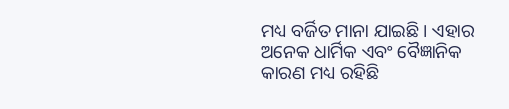ମଧ୍ୟ ବର୍ଜିତ ମାନା ଯାଇଛି । ଏହାର ଅନେକ ଧାର୍ମିକ ଏବଂ ବୈଜ୍ଞାନିକ କାରଣ ମଧ୍ୟ ରହିଛି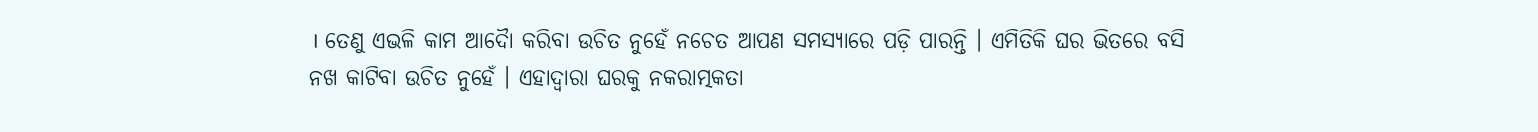। ତେଣୁ ଏଭଳି କାମ ଆଦୋୖ କରିବା ଉଚିତ ନୁହେଁ ନଚେତ ଆପଣ ସମସ୍ୟାରେ ପଡ଼ି ପାରନ୍ତି । ଏମିତିକି ଘର ଭିତରେ ବସି ନଖ କାଟିବା ଉଚିତ ନୁହେଁ । ଏହାଦ୍ବାରା ଘରକୁ ନକରାତ୍ମକତା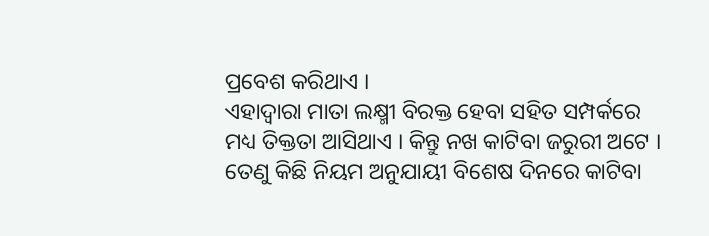ପ୍ରବେଶ କରିଥାଏ ।
ଏହାଦ୍ବାରା ମାତା ଲକ୍ଷ୍ମୀ ବିରକ୍ତ ହେବା ସହିତ ସମ୍ପର୍କରେ ମଧ୍ୟ ତିକ୍ତତା ଆସିଥାଏ । କିନ୍ତୁ ନଖ କାଟିବା ଜରୁରୀ ଅଟେ । ତେଣୁ କିଛି ନିୟମ ଅନୁଯାୟୀ ବିଶେଷ ଦିନରେ କାଟିବା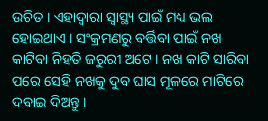ଉଚିତ । ଏହାଦ୍ବାରା ସ୍ୱାସ୍ଥ୍ୟ ପାଇଁ ମଧ୍ୟ ଭଲ ହୋଇଥାଏ । ସଂକ୍ରମଣରୁ ବର୍ତ୍ତିବା ପାଇଁ ନଖ କାଟିବା ନିହତି ଜରୁରୀ ଅଟେ । ନଖ କାଟି ସାରିବା ପରେ ସେହି ନଖକୁ ଦୁବ ଘାସ ମୂଳରେ ମାଟିରେ ଦବାଇ ଦିଅନ୍ତୁ ।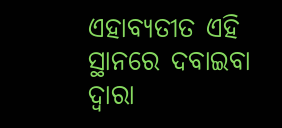ଏହାବ୍ୟତୀତ ଏହି ସ୍ଥାନରେ ଦବାଇବା ଦ୍ୱାରା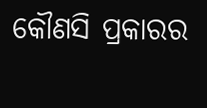କୌଣସି ପ୍ରକାରର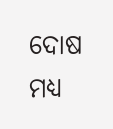ଦୋଷ ମଧ୍ୟ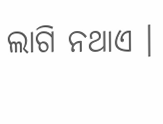ଲାଗି ନଥାଏ ।